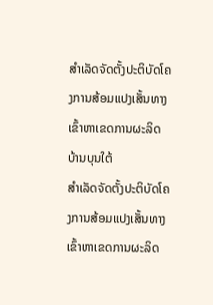ສໍາເລັດຈັດຕັ້ງປະຕິບັດໂຄງການສ້ອມແປງເສັ້ນທາງເຂົ້າຫາເຂດການຜະລິດ ບ້ານບຸນໃຕ້
ສໍາເລັດຈັດຕັ້ງປະຕິບັດໂຄງການສ້ອມແປງເສັ້ນທາງເຂົ້າຫາເຂດການຜະລິດ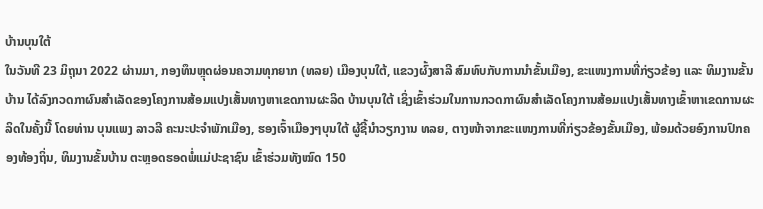ບ້ານບຸນໃຕ້
ໃນວັນທີ 23 ມິຖຸນາ 2022 ຜ່ານມາ, ກອງທຶນຫຼຸດຜ່ອນຄວາມທຸກຍາກ (ທລຍ) ເມືອງບຸນໃຕ້, ແຂວງຜົ້ງສາລີ ສົມທົບກັບການນຳຂັ້ນເມືອງ, ຂະແໜງການທີ່ກ່ຽວຂ້ອງ ແລະ ທິມງານຂັ້ນບ້ານ ໄດ້ລົງກວດກາຜົນສໍາເລັດຂອງໂຄງການສ້ອມແປງເສັ້ນທາງຫາເຂດການຜະລິດ ບ້ານບຸນໃຕ້ ເຊິ່ງເຂົ້າຮ່ວມໃນການກວດກາຜົນສໍາເລັດໂຄງການສ້ອມແປງເສັ້ນທາງເຂົ້າຫາເຂດການຜະລິດໃນຄັ້ງນີ້ ໂດຍທ່ານ ບຸນແພງ ລາວລີ ຄະນະປະຈຳພັກເມືອງ, ຮອງເຈົ້າເມືອງໆບຸນໃຕ້ ຜູ້ຊີ້ນໍາວຽກງານ ທລຍ, ຕາງໜ້າຈາກຂະແໜງການທີ່ກ່ຽວຂ້ອງຂັ້ນເມືອງ, ພ້ອມດ້ວຍອົງການປົກຄອງທ້ອງຖິ່ນ, ທິມງານຂັ້ນບ້ານ ຕະຫຼອດຮອດພໍ່ແມ່ປະຊາຊົນ ເຂົ້າຮ່ວມທັງໝົດ 150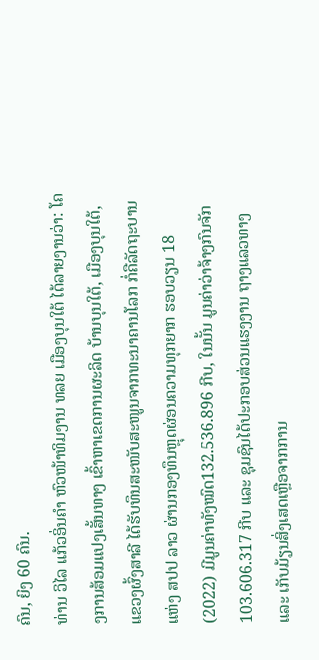ຄົນ, ຍິງ 60 ຄົນ.
ທ່ານ ວິໄລ ແກ້ວອິ່ນຄຳ ຫົວໜ້າທິມງານ ທລຍ ເມືອງບຸນໃຕ້ ໄດ້ລາຍງານວ່າ: ໂຄງການສ້ອມແປງເສັ້ນທາງ ເຂົ້າຫາເຂດການຜະລິດ ບ້ານບຸນໃຕ້, ເມືອງບຸນໃຕ້, ແຂວງຜົ້ງສາລີ ໄດ້ຮັບທຶນສະໜັບສະໜູນຈາກທະນາຄານໂລກ ກໍ່ຄືລັດຖະບານ ແຫ່ງ ສປປ ລາວ ຜ່ານກອງທຶນຫຼຸດຜ່ອນຄວາມທຸກຍາກ ຮອບວຽນ 18 (2022) ມີມູນຄ່າທັງໝົດ132.536.896 ກີບ, ໃນນັ້ນ ມູນຄ່າວ່າຈ້າງກົນຈັກ 103.606.317 ກີບ ແລະ ຊຸມຊົນໄດ້ປະກອບສ່ວນແຮງງານ ຖາງແລວທາງ ແລະ ເກັບມ້ຽນສິ່ງເສດເຫຼືອຈາກການ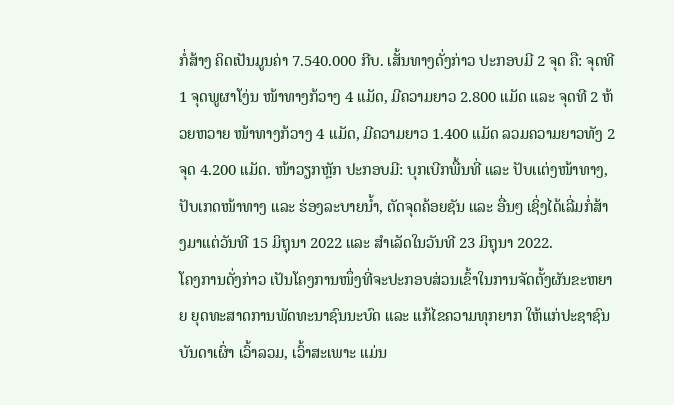ກໍ່ສ້າງ ຄິດເປັນມູນຄ່າ 7.540.000 ກີບ. ເສັ້ນທາງດັ່ງກ່າວ ປະກອບມີ 2 ຈຸດ ຄື: ຈຸດທີ 1 ຈຸດພູຜາໂງ່ນ ໜ້າທາງກ້ວາງ 4 ແມັດ, ມີຄວາມຍາວ 2.800 ແມັດ ແລະ ຈຸດທີ 2 ຫ້ວຍຫວາຍ ໜ້າທາງກ້ວາງ 4 ແມັດ, ມີຄວາມຍາວ 1.400 ແມັດ ລວມຄວາມຍາວທັງ 2 ຈຸດ 4.200 ແມັດ. ໜ້າວຽກຫຼັກ ປະກອບມີ: ບຸກເບີກພື້ນທີ່ ແລະ ປັບເເຕ່ງໜ້າທາງ, ປັບເກດໜ້າທາງ ແລະ ຮ່ອງລະບາຍນໍ້າ, ຕັດຈຸດຄ້ອຍຊັນ ແລະ ອື່ນໆ ເຊິ່ງໄດ້ເລີ່ມກໍ່ສ້າງມາແຕ່ວັນທີ 15 ມິຖຸນາ 2022 ແລະ ສໍາເລັດໃນວັນທີ 23 ມິຖຸນາ 2022.
ໂຄງການດັ່ງກ່າວ ເປັນໂຄງການໜຶ່ງທີ່ຈະປະກອບສ່ວນເຂົ້າໃນການຈັດຕັ້ງຜັນຂະຫຍາຍ ຍຸດທະສາດການພັດທະນາຊົນນະບົດ ແລະ ແກ້ໄຂຄວາມທຸກຍາກ ໃຫ້ແກ່ປະຊາຊົນບັນດາເຜົ່າ ເວົ້າລວມ, ເວົ້າສະເພາະ ແມ່ນ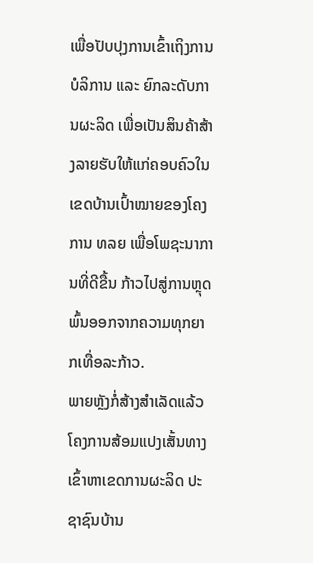ເພື່ອປັບປຸງການເຂົ້າເຖິງການບໍລິການ ແລະ ຍົກລະດັບການຜະລິດ ເພື່ອເປັນສິນຄ້າສ້າງລາຍຮັບໃຫ້ແກ່ຄອບຄົວໃນເຂດບ້ານເປົ້າໝາຍຂອງໂຄງການ ທລຍ ເພື່ອໂພຊະນາການທີ່ດີຂື້ນ ກ້າວໄປສູ່ການຫຼຸດພົ້ນອອກຈາກຄວາມທຸກຍາກເທື່ອລະກ້າວ.
ພາຍຫຼັງກໍ່ສ້າງສຳເລັດແລ້ວ ໂຄງການສ້ອມແປງເສັ້ນທາງເຂົ້າຫາເຂດການຜະລິດ ປະຊາຊົນບ້ານ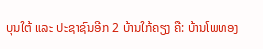ບຸນໃຕ້ ແລະ ປະຊາຊົນອີກ 2 ບ້ານໃກ້ຄຽງ ຄື: ບ້ານໂພທອງ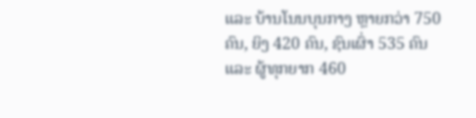ແລະ ບ້ານໂນນບຸນກາງ ຫຼາຍກວ່າ 750 ຄົນ, ຍິງ 420 ຄົນ, ຊົນເຜົ່າ 535 ຄົນ ແລະ ຜູ້ທຸກຍາກ 460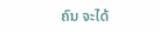ຄົນ ຈະໄດ້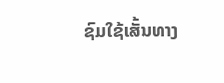ຊົມໃຊ້ເສັ້ນທາງ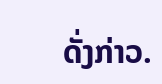ດັ່ງກ່າວ.